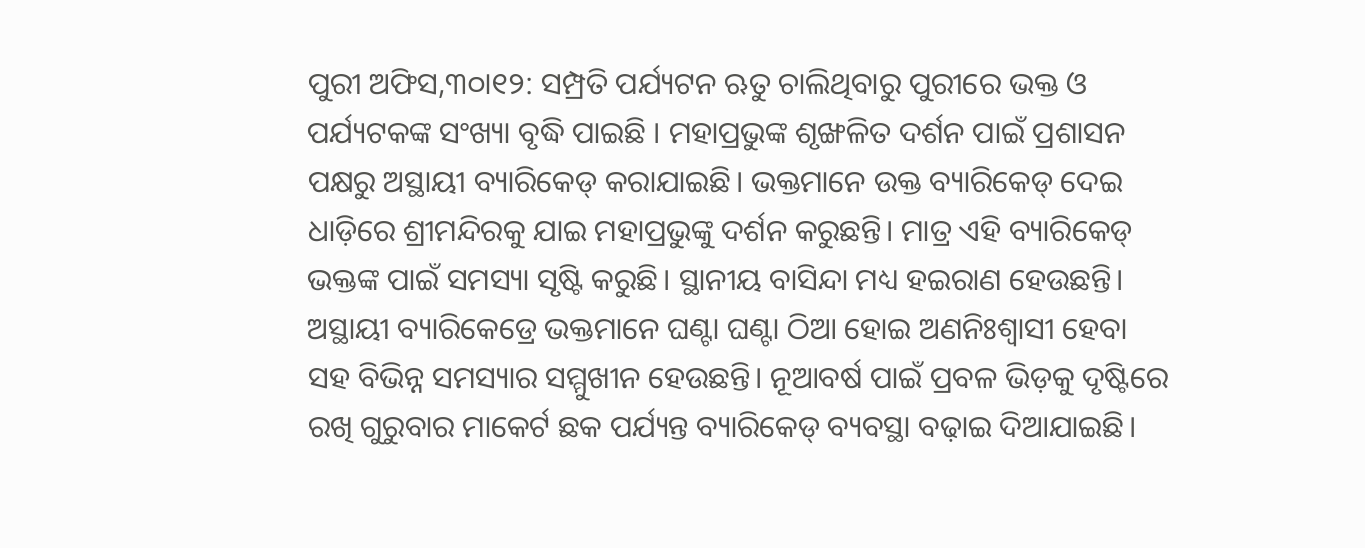ପୁରୀ ଅଫିସ,୩୦ା୧୨: ସମ୍ପ୍ରତି ପର୍ଯ୍ୟଟନ ଋତୁ ଚାଲିଥିବାରୁ ପୁରୀରେ ଭକ୍ତ ଓ ପର୍ଯ୍ୟଟକଙ୍କ ସଂଖ୍ୟା ବୃଦ୍ଧି ପାଇଛି । ମହାପ୍ରଭୁଙ୍କ ଶୃଙ୍ଖଳିତ ଦର୍ଶନ ପାଇଁ ପ୍ରଶାସନ ପକ୍ଷରୁ ଅସ୍ଥାୟୀ ବ୍ୟାରିକେଡ୍ କରାଯାଇଛି। ଭକ୍ତମାନେ ଉକ୍ତ ବ୍ୟାରିକେଡ୍ ଦେଇ ଧାଡ଼ିରେ ଶ୍ରୀମନ୍ଦିରକୁ ଯାଇ ମହାପ୍ରଭୁଙ୍କୁ ଦର୍ଶନ କରୁଛନ୍ତି। ମାତ୍ର ଏହି ବ୍ୟାରିକେଡ୍ ଭକ୍ତଙ୍କ ପାଇଁ ସମସ୍ୟା ସୃଷ୍ଟି କରୁଛି। ସ୍ଥାନୀୟ ବାସିନ୍ଦା ମଧ୍ୟ ହଇରାଣ ହେଉଛନ୍ତି। ଅସ୍ଥାୟୀ ବ୍ୟାରିକେଡ୍ରେ ଭକ୍ତମାନେ ଘଣ୍ଟା ଘଣ୍ଟା ଠିଆ ହୋଇ ଅଣନିଃଶ୍ୱାସୀ ହେବା ସହ ବିଭିନ୍ନ ସମସ୍ୟାର ସମ୍ମୁଖୀନ ହେଉଛନ୍ତି। ନୂଆବର୍ଷ ପାଇଁ ପ୍ରବଳ ଭିଡ଼କୁ ଦୃଷ୍ଟିରେ ରଖି ଗୁରୁବାର ମାକେର୍ଟ ଛକ ପର୍ଯ୍ୟନ୍ତ ବ୍ୟାରିକେଡ୍ ବ୍ୟବସ୍ଥା ବଢ଼ାଇ ଦିଆଯାଇଛି।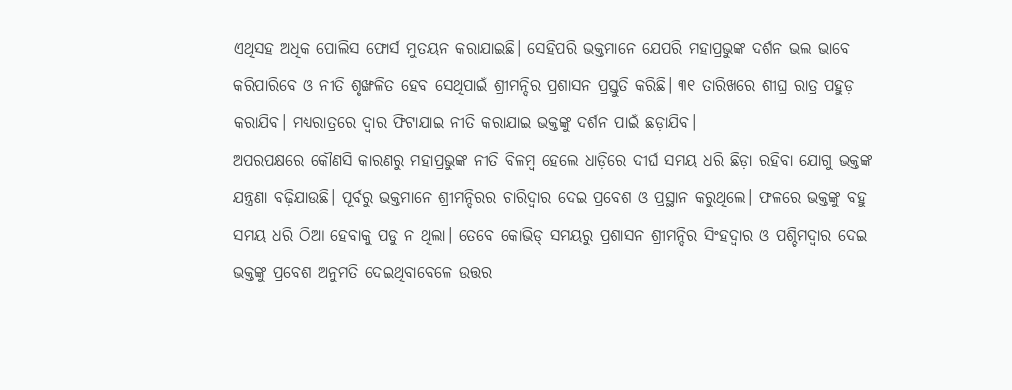ଏଥିସହ ଅଧିକ ପୋଲିସ ଫୋର୍ସ ମୁତୟନ କରାଯାଇଛି। ସେହିପରି ଭକ୍ତମାନେ ଯେପରି ମହାପ୍ରଭୁଙ୍କ ଦର୍ଶନ ଭଲ ଭାବେ କରିପାରିବେ ଓ ନୀତି ଶୃଙ୍ଖଳିତ ହେବ ସେଥିପାଇଁ ଶ୍ରୀମନ୍ଦିର ପ୍ରଶାସନ ପ୍ରସ୍ତୁତି କରିଛି। ୩୧ ତାରିଖରେ ଶୀଘ୍ର ରାତ୍ର ପହୁଡ଼ କରାଯିବ। ମଧ୍ୟରାତ୍ରରେ ଦ୍ୱାର ଫିଟାଯାଇ ନୀତି କରାଯାଇ ଭକ୍ତଙ୍କୁ ଦର୍ଶନ ପାଇଁ ଛଡ଼ାଯିବ।
ଅପରପକ୍ଷରେ କୌଣସି କାରଣରୁ ମହାପ୍ରଭୁଙ୍କ ନୀତି ବିଳମ୍ବ ହେଲେ ଧାଡ଼ିରେ ଦୀର୍ଘ ସମୟ ଧରି ଛିଡ଼ା ରହିବା ଯୋଗୁ ଭକ୍ତଙ୍କ ଯନ୍ତ୍ରଣା ବଢ଼ିଯାଉଛି। ପୂର୍ବରୁ ଭକ୍ତମାନେ ଶ୍ରୀମନ୍ଦିରର ଚାରିଦ୍ୱାର ଦେଇ ପ୍ରବେଶ ଓ ପ୍ରସ୍ଥାନ କରୁଥିଲେ। ଫଳରେ ଭକ୍ତଙ୍କୁ ବହୁ ସମୟ ଧରି ଠିଆ ହେବାକୁ ପଡୁ ନ ଥିଲା। ତେବେ କୋଭିଡ୍ ସମୟରୁ ପ୍ରଶାସନ ଶ୍ରୀମନ୍ଦିର ସିଂହଦ୍ୱାର ଓ ପଶ୍ଚିମଦ୍ୱାର ଦେଇ ଭକ୍ତଙ୍କୁ ପ୍ରବେଶ ଅନୁମତି ଦେଇଥିବାବେଳେ ଉତ୍ତର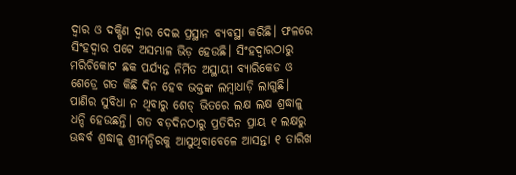ଦ୍ୱାର ଓ ଦକ୍ଷିଣ ଦ୍ୱାର ଦେଇ ପ୍ରସ୍ଥାନ ବ୍ୟବସ୍ଥା କରିଛି। ଫଳରେ ସିଂହଦ୍ୱାର ପଟେ ଅସମ୍ଭାଳ ଭିଡ଼ ହେଉଛି। ସିଂହଦ୍ୱାରଠାରୁ ମରିଚିକୋଟ ଛକ ପର୍ଯ୍ୟନ୍ତ ନିର୍ମିତ ଅସ୍ଥାୟୀ ବ୍ୟାରିକେଡ ଓ ଶେଡ୍ରେ ଗତ କିଛି ଦିନ ହେବ ଭକ୍ତଙ୍କ ଲମ୍ବାଧାଡ଼ି ଲାଗୁଛି। ପାଣିର ସୁବିଧା ନ ଥିବାରୁ ଶେଡ୍ ଭିତରେ ଲକ୍ଷ ଲକ୍ଷ ଶ୍ରଦ୍ଧାଳୁ ଧନ୍ଦି ହେଉଛନ୍ତି। ଗତ ବଡ଼ଦିନଠାରୁ ପ୍ରତିଦିନ ପ୍ରାୟ ୧ ଲକ୍ଷରୁ ଊଦ୍ଧର୍ବ ଶ୍ରଦ୍ଧାଳୁ ଶ୍ରୀମନ୍ଦିରକୁ ଆସୁଥିବାବେଳେ ଆସନ୍ତା ୧ ତାରିଖ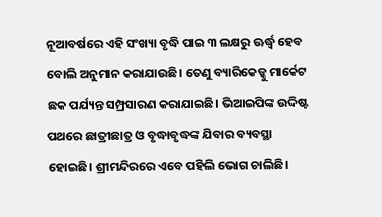ନୂଆବର୍ଷରେ ଏହି ସଂଖ୍ୟା ବୃଦ୍ଧି ପାଇ ୩ ଲକ୍ଷରୁ ଊର୍ଦ୍ଧ୍ୱ ହେବ ବୋଲି ଅନୁମାନ କରାଯାଉଛି। ତେଣୁ ବ୍ୟାରିକେଡ୍କୁ ମାର୍କେଟ ଛକ ପର୍ଯ୍ୟନ୍ତ ସମ୍ପ୍ରସାରଣ କରାଯାଇଛି। ଭିଆଇପିଙ୍କ ଉଦ୍ଦିଷ୍ଟ ପଥରେ ଛାତ୍ରୀଛାତ୍ର ଓ ବୃଦ୍ଧାବୃଦ୍ଧଙ୍କ ଯିବାର ବ୍ୟବସ୍ଥା ହୋଇଛି। ଶ୍ରୀମନ୍ଦିରରେ ଏବେ ପହିଲି ଭୋଗ ଚାଲିଛି।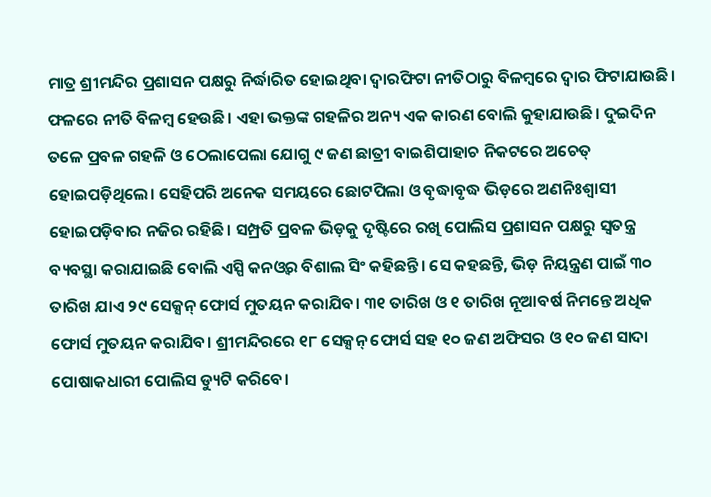ମାତ୍ର ଶ୍ରୀମନ୍ଦିର ପ୍ରଶାସନ ପକ୍ଷରୁ ନିର୍ଦ୍ଧାରିତ ହୋଇଥିବା ଦ୍ୱାରଫିଟା ନୀତିଠାରୁ ବିଳମ୍ବରେ ଦ୍ୱାର ଫିଟାଯାଉଛି। ଫଳରେ ନୀତି ବିଳମ୍ବ ହେଉଛି। ଏହା ଭକ୍ତଙ୍କ ଗହଳିର ଅନ୍ୟ ଏକ କାରଣ ବୋଲି କୁହାଯାଉଛି। ଦୁଇଦିନ ତଳେ ପ୍ରବଳ ଗହଳି ଓ ଠେଲାପେଲା ଯୋଗୁ ୯ ଜଣ ଛାତ୍ରୀ ବାଇଶିପାହାଚ ନିକଟରେ ଅଚେତ୍ ହୋଇପଡ଼ିଥିଲେ। ସେହିପରି ଅନେକ ସମୟରେ ଛୋଟପିଲା ଓ ବୃଦ୍ଧାବୃଦ୍ଧ ଭିଡ଼ରେ ଅଣନିଃଶ୍ୱାସୀ ହୋଇପଡ଼ିବାର ନଜିର ରହିଛି। ସମ୍ପ୍ରତି ପ୍ରବଳ ଭିଡ଼କୁ ଦୃଷ୍ଟିରେ ରଖି ପୋଲିସ ପ୍ରଶାସନ ପକ୍ଷରୁ ସ୍ବତନ୍ତ୍ର ବ୍ୟବସ୍ଥା କରାଯାଇଛି ବୋଲି ଏସ୍ପି କନଓ୍ବର ବିଶାଲ ସିଂ କହିଛନ୍ତି। ସେ କହଛନ୍ତି, ଭିଡ଼ ନିୟନ୍ତ୍ରଣ ପାଇଁ ୩୦ ତାରିଖ ଯାଏ ୨୯ ସେକ୍ସନ୍ ଫୋର୍ସ ମୁତୟନ କରାଯିବ। ୩୧ ତାରିଖ ଓ ୧ ତାରିଖ ନୂଆବର୍ଷ ନିମନ୍ତେ ଅଧିକ ଫୋର୍ସ ମୁତୟନ କରାଯିବ। ଶ୍ରୀମନ୍ଦିରରେ ୧୮ ସେକ୍ସନ୍ ଫୋର୍ସ ସହ ୧୦ ଜଣ ଅଫିସର ଓ ୧୦ ଜଣ ସାଦା ପୋଷାକଧାରୀ ପୋଲିସ ଡ୍ୟୁଟି କରିବେ।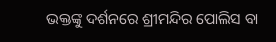ଭକ୍ତଙ୍କୁ ଦର୍ଶନରେ ଶ୍ରୀମନ୍ଦିର ପୋଲିସ ବା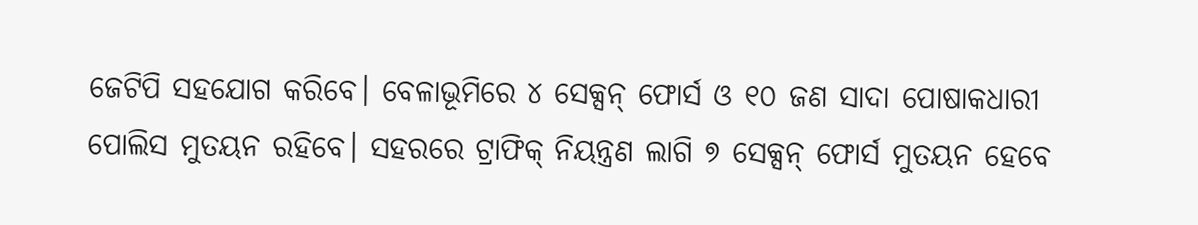ଜେଟିପି ସହଯୋଗ କରିବେ। ବେଳାଭୂମିରେ ୪ ସେକ୍ସନ୍ ଫୋର୍ସ ଓ ୧୦ ଜଣ ସାଦା ପୋଷାକଧାରୀ ପୋଲିସ ମୁତୟନ ରହିବେ। ସହରରେ ଟ୍ରାଫିକ୍ ନିୟନ୍ତ୍ରଣ ଲାଗି ୭ ସେକ୍ସନ୍ ଫୋର୍ସ ମୁତୟନ ହେବେ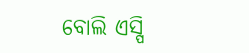ବୋଲି ଏସ୍ପି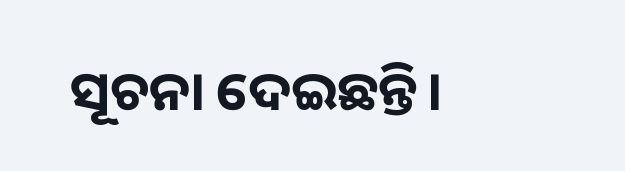ସୂଚନା ଦେଇଛନ୍ତି।